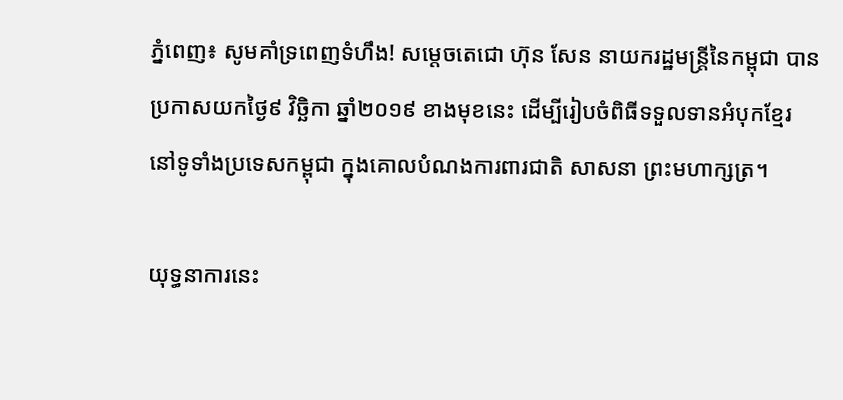ភ្នំពេញ៖ សូមគាំទ្រពេញទំហឹង! សម្តេចតេជោ ហ៊ុន សែន នាយករដ្ឋមន្រ្តីនៃកម្ពុជា បានប្រកាសយកថ្ងៃ៩ វិច្ឆិកា ឆ្នាំ២០១៩ ខាងមុខនេះ ដើម្បីរៀបចំពិធីទទួលទានអំបុកខ្មែរ នៅទូទាំងប្រទេសកម្ពុជា ក្នុងគោលបំណងការពារជាតិ សាសនា ព្រះមហាក្សត្រ។

យុទ្ធនាការនេះ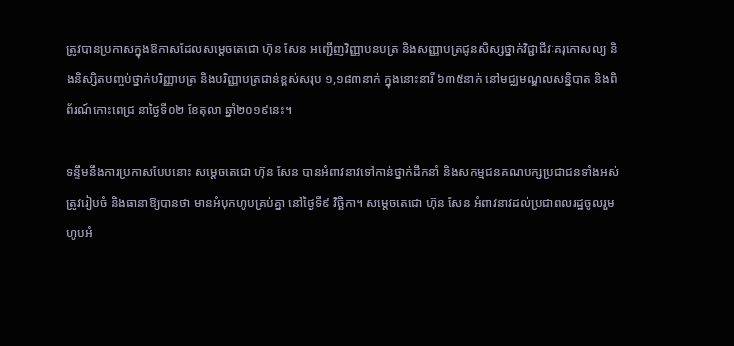ត្រូវបានប្រកាសក្នុងឱកាសដែលសម្តេចតេជោ ហ៊ុន សែន អញ្ជើញវិញ្ញាបនបត្រ និងសញ្ញាបត្រជូនសិស្សថ្នាក់វិជ្ជាជីវៈគរុកោសល្យ និងនិស្សិតបញ្ចប់ថ្នាក់បរិញ្ញាបត្រ និងបរិញ្ញាបត្រជាន់ខ្ពស់សរុប ១,១៨៣នាក់ ក្នុងនោះនារី ៦៣៥នាក់ នៅមជ្ឈមណ្ឌលសន្និបាត និងពិព័រណ៍កោះពេជ្រ នាថ្ងៃទី០២ ខែតុលា ឆ្នាំ២០១៩នេះ។

ទន្ទឹមនឹងការប្រកាសបែបនោះ សម្តេចតេជោ ហ៊ុន សែន បានអំពាវនាវទៅកាន់ថ្នាក់ដឹកនាំ និងសកម្មជនគណបក្សប្រជាជនទាំងអស់ ត្រូវរៀបចំ និងធានាឱ្យបានថា មានអំបុកហូបគ្រប់គ្នា នៅថ្ងៃទី៩ វិច្ឆិកា។ សម្តេចតេជោ ហ៊ុន សែន អំពាវនាវដល់ប្រជាពលរដ្ឋចូលរួមហូបអំ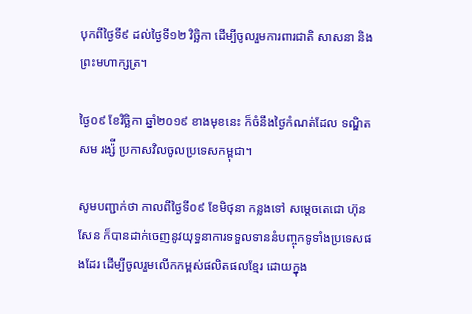បុកពីថ្ងៃទី៩ ដល់ថ្ងៃទី១២ វិច្ឆិកា ដើម្បីចូលរួមការពារជាតិ សាសនា និងព្រះមហាក្សត្រ។

ថ្ងៃ០៩ ខែវិច្ឆិកា ឆ្នាំ២០១៩ ខាងមុខនេះ ក៏ចំនឹងថ្ងៃកំណត់ដែល ទណ្ឌិត សម រង្ស៉ី ប្រកាសវិលចូលប្រទេសកម្ពុជា។

សូមបញ្ជាក់ថា កាលពីថ្ងៃទី០៩ ខែមិថុនា កន្លងទៅ សម្តេចតេជោ ហ៊ុន សែន ក៏បានដាក់ចេញនូវយុទ្ធនាការទទួលទាននំបញ្ចុកទូទាំងប្រទេសផងដែរ ដើម្បីចូលរួមលើកកម្ពស់ផលិតផលខ្មែរ ដោយក្នុង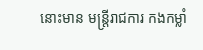នោះមាន មន្រ្តីរាជការ កងកម្លាំ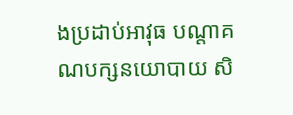ងប្រដាប់អាវុធ បណ្តាគណបក្សនយោបាយ សិ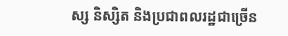ស្ស និស្សិត និងប្រជាពលរដ្ឋជាច្រើន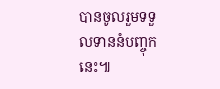បានចូលរួមទទួលទាននំបញ្ចុកនេះ៕